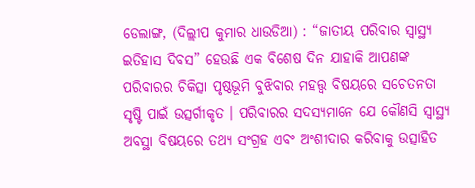ଡେଲାଙ୍ଗ, (ଦିଲ୍ଲୀପ କୁମାର ଧାଉଡିଆ) : “ଜାତୀୟ ପରିବାର ସ୍ୱାସ୍ଥ୍ୟ ଇତିହାସ ଦିବସ” ହେଉଛି ଏକ ବିଶେଷ ଦିନ ଯାହାକି ଆପଣଙ୍କ ପରିବାରର ଚିକିତ୍ସା ପୃଷ୍ଠଭୂମି ବୁଝିବାର ମହତ୍ତ୍ଵ ବିଷୟରେ ସଚେତନତା ସୃଷ୍ଟି ପାଇଁ ଉତ୍ସର୍ଗୀକୃତ । ପରିବାରର ସଦସ୍ୟମାନେ ଯେ କୌଣସି ସ୍ୱାସ୍ଥ୍ୟ ଅବସ୍ଥା ବିଷୟରେ ତଥ୍ୟ ସଂଗ୍ରହ ଏବଂ ଅଂଶୀଦାର କରିବାକୁ ଉତ୍ସାହିତ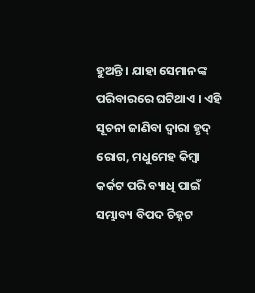ହୁଅନ୍ତି । ଯାହା ସେମାନଙ୍କ ପରିବାରରେ ଘଟିଥାଏ । ଏହି ସୂଚନା ଜାଣିବା ଦ୍ଵାରା ହୃଦ୍ ରୋଗ, ମଧୁମେହ କିମ୍ବା କର୍କଟ ପରି ବ୍ୟାଧି ପାଇଁ ସମ୍ଭାବ୍ୟ ବିପଦ ଚିହ୍ନଟ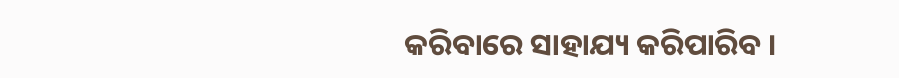କରିବାରେ ସାହାଯ୍ୟ କରିପାରିବ ।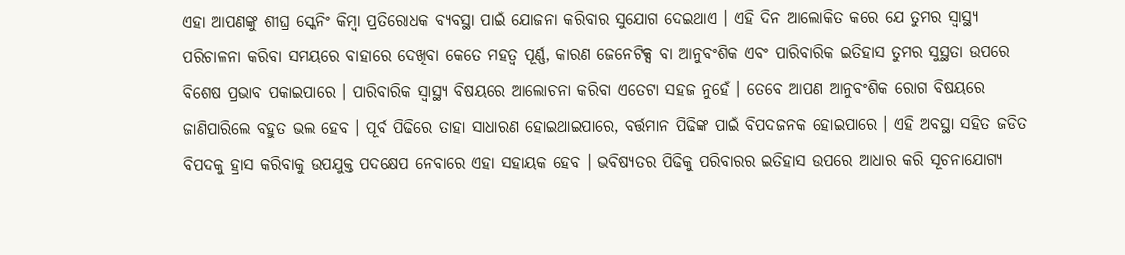ଏହା ଆପଣଙ୍କୁ ଶୀଘ୍ର ସ୍କେନିଂ କିମ୍ବା ପ୍ରତିରୋଧକ ବ୍ୟବସ୍ଥା ପାଇଁ ଯୋଜନା କରିବାର ସୁଯୋଗ ଦେଇଥାଏ । ଏହି ଦିନ ଆଲୋକିତ କରେ ଯେ ତୁମର ସ୍ୱାସ୍ଥ୍ୟ ପରିଚାଳନା କରିବା ସମୟରେ ବାହାରେ ଦେଖିବା କେତେ ମହତ୍ଵ ପୂର୍ଣ୍ଣ, କାରଣ ଜେନେଟିକ୍ସ ବା ଆନୁବଂଶିକ ଏବଂ ପାରିବାରିକ ଇତିହାସ ତୁମର ସୁସ୍ଥତା ଉପରେ ବିଶେଷ ପ୍ରଭାବ ପକାଇପାରେ । ପାରିବାରିକ ସ୍ୱାସ୍ଥ୍ୟ ବିଷୟରେ ଆଲୋଚନା କରିବା ଏତେଟା ସହଜ ନୁହେଁ । ତେବେ ଆପଣ ଆନୁବଂଶିକ ରୋଗ ବିଷୟରେ ଜାଣିପାରିଲେ ବହୁତ ଭଲ ହେବ । ପୂର୍ବ ପିଢିରେ ତାହା ସାଧାରଣ ହୋଇଥାଇପାରେ, ବର୍ତ୍ତମାନ ପିଢିଙ୍କ ପାଇଁ ବିପଦଜନକ ହୋଇପାରେ । ଏହି ଅବସ୍ଥା ସହିତ ଜଡିତ ବିପଦକୁ ହ୍ରାସ କରିବାକୁ ଉପଯୁକ୍ତ ପଦକ୍ଷେପ ନେବାରେ ଏହା ସହାୟକ ହେବ । ଭବିଷ୍ୟତର ପିଢିକୁ ପରିବାରର ଇତିହାସ ଉପରେ ଆଧାର କରି ସୂଚନାଯୋଗ୍ୟ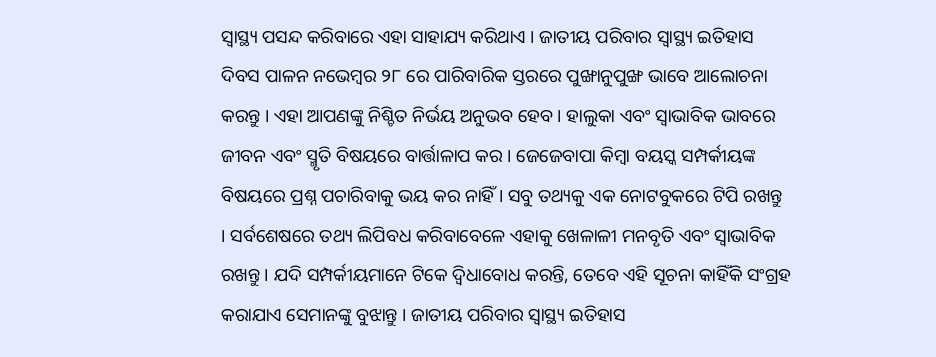ସ୍ୱାସ୍ଥ୍ୟ ପସନ୍ଦ କରିବାରେ ଏହା ସାହାଯ୍ୟ କରିଥାଏ । ଜାତୀୟ ପରିବାର ସ୍ୱାସ୍ଥ୍ୟ ଇତିହାସ ଦିବସ ପାଳନ ନଭେମ୍ବର ୨୮ ରେ ପାରିବାରିକ ସ୍ତରରେ ପୁଙ୍ଖାନୁପୁଙ୍ଖ ଭାବେ ଆଲୋଚନା କରନ୍ତୁ । ଏହା ଆପଣଙ୍କୁ ନିଶ୍ଚିତ ନିର୍ଭୟ ଅନୁଭବ ହେବ । ହାଲୁକା ଏବଂ ସ୍ଵାଭାବିକ ଭାବରେ ଜୀବନ ଏବଂ ସ୍ମୃତି ବିଷୟରେ ବାର୍ତ୍ତାଳାପ କର । ଜେଜେବାପା କିମ୍ବା ବୟସ୍କ ସମ୍ପର୍କୀୟଙ୍କ ବିଷୟରେ ପ୍ରଶ୍ନ ପଚାରିବାକୁ ଭୟ କର ନାହିଁ । ସବୁ ତଥ୍ୟକୁ ଏକ ନୋଟବୁକରେ ଟିପି ରଖନ୍ତୁ । ସର୍ବଶେଷରେ ତଥ୍ୟ ଲିପିବଧ କରିବାବେଳେ ଏହାକୁ ଖେଳାଳୀ ମନବୃତି ଏବଂ ସ୍ୱାଭାବିକ ରଖନ୍ତୁ । ଯଦି ସମ୍ପର୍କୀୟମାନେ ଟିକେ ଦ୍ୱିଧାବୋଧ କରନ୍ତି, ତେବେ ଏହି ସୂଚନା କାହିଁକି ସଂଗ୍ରହ କରାଯାଏ ସେମାନଙ୍କୁ ବୁଝାନ୍ତୁ । ଜାତୀୟ ପରିବାର ସ୍ୱାସ୍ଥ୍ୟ ଇତିହାସ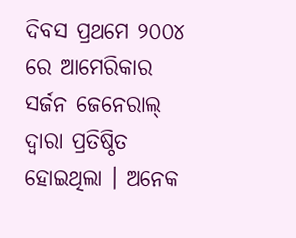ଦିବସ ପ୍ରଥମେ ୨୦୦୪ ରେ ଆମେରିକାର ସର୍ଜନ ଜେନେରାଲ୍ ଦ୍ୱାରା ପ୍ରତିଷ୍ଠିତ ହୋଇଥିଲା । ଅନେକ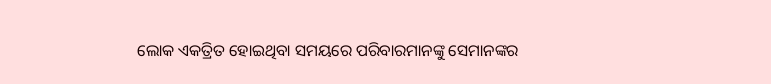ଲୋକ ଏକତ୍ରିତ ହୋଇଥିବା ସମୟରେ ପରିବାରମାନଙ୍କୁ ସେମାନଙ୍କର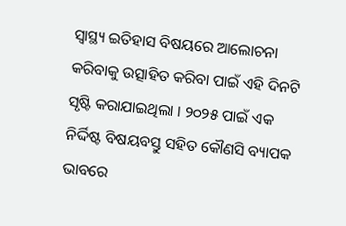ସ୍ୱାସ୍ଥ୍ୟ ଇତିହାସ ବିଷୟରେ ଆଲୋଚନା କରିବାକୁ ଉତ୍ସାହିତ କରିବା ପାଇଁ ଏହି ଦିନଟି ସୃଷ୍ଟି କରାଯାଇଥିଲା । ୨୦୨୫ ପାଇଁ ଏକ ନିର୍ଦ୍ଦିଷ୍ଟ ବିଷୟବସ୍ତୁ ସହିତ କୌଣସି ବ୍ୟାପକ ଭାବରେ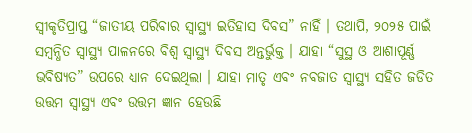ସ୍ୱୀକୃତିପ୍ରାପ୍ତ “ଜାତୀୟ ପରିବାର ସ୍ୱାସ୍ଥ୍ୟ ଇତିହାସ ଦିବସ” ନାହିଁ । ତଥାପି, ୨୦୨୫ ପାଇଁ ସମ୍ବନ୍ଧିତ ସ୍ୱାସ୍ଥ୍ୟ ପାଳନରେ ବିଶ୍ୱ ସ୍ୱାସ୍ଥ୍ୟ ଦିବସ ଅନ୍ତର୍ଭୁକ୍ତ । ଯାହା “ସୁସ୍ଥ ଓ ଆଶାପୂର୍ଣ୍ଣ ଭବିଷ୍ୟତ” ଉପରେ ଧ୍ୟାନ ଦେଇଥିଲା । ଯାହା ମାତୃ ଏବଂ ନବଜାତ ସ୍ୱାସ୍ଥ୍ୟ ସହିତ ଜଡିତ ଉତ୍ତମ ସ୍ୱାସ୍ଥ୍ୟ ଏବଂ ଉତ୍ତମ ଜ୍ଞାନ ହେଉଛି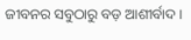ଜୀବନର ସବୁଠାରୁ ବଡ଼ ଆଶୀର୍ବାଦ ।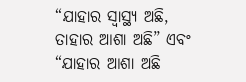“ଯାହାର ସ୍ୱାସ୍ଥ୍ୟ ଅଛି, ତାହାର ଆଶା ଅଛି” ଏବଂ “ଯାହାର ଆଶା ଅଛି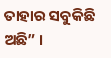ତାହାର ସବୁକିଛି ଅଛି” ।